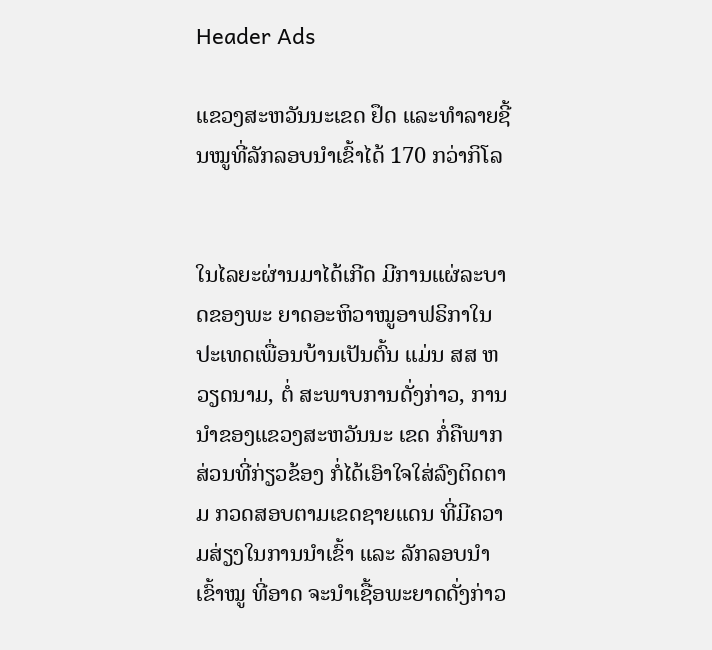Header Ads

ແຂວງສະຫວັນນະເຂດ ຢຶດ ແລະທຳລາຍຊີ້ນໝູທີ່ລັກລອບນຳເຂົ້າໄດ້ 170 ກວ່າກິໂລ


ໃນໄລຍະຜ່ານມາໄດ້ເກີດ ມີການແຜ່ລະບາດຂອງພະ ຍາດອະຫິວາໝູອາຟຣິກາໃນ ປະເທດເພື່ອນບ້ານເປັນຕົ້ນ ແມ່ນ ສສ ຫວຽດນາມ, ຕໍ່ ສະພາບການດັ່ງກ່າວ, ການ ນໍາຂອງແຂວງສະຫວັນນະ ເຂດ ກໍ່ຄືພາກສ່ວນທີ່ກ່ຽວຂ້ອງ ກໍ່ໄດ້ເອົາໃຈໃສ່ລົງຕິດຕາມ ກວດສອບຕາມເຂດຊາຍແດນ ທີ່ມີຄວາມສ່ຽງໃນການນໍາເຂົ້າ ແລະ ລັກລອບນໍາເຂົ້າໝູ ທີ່ອາດ ຈະນໍາເຊື້ອພະຍາດດັ່ງກ່າວ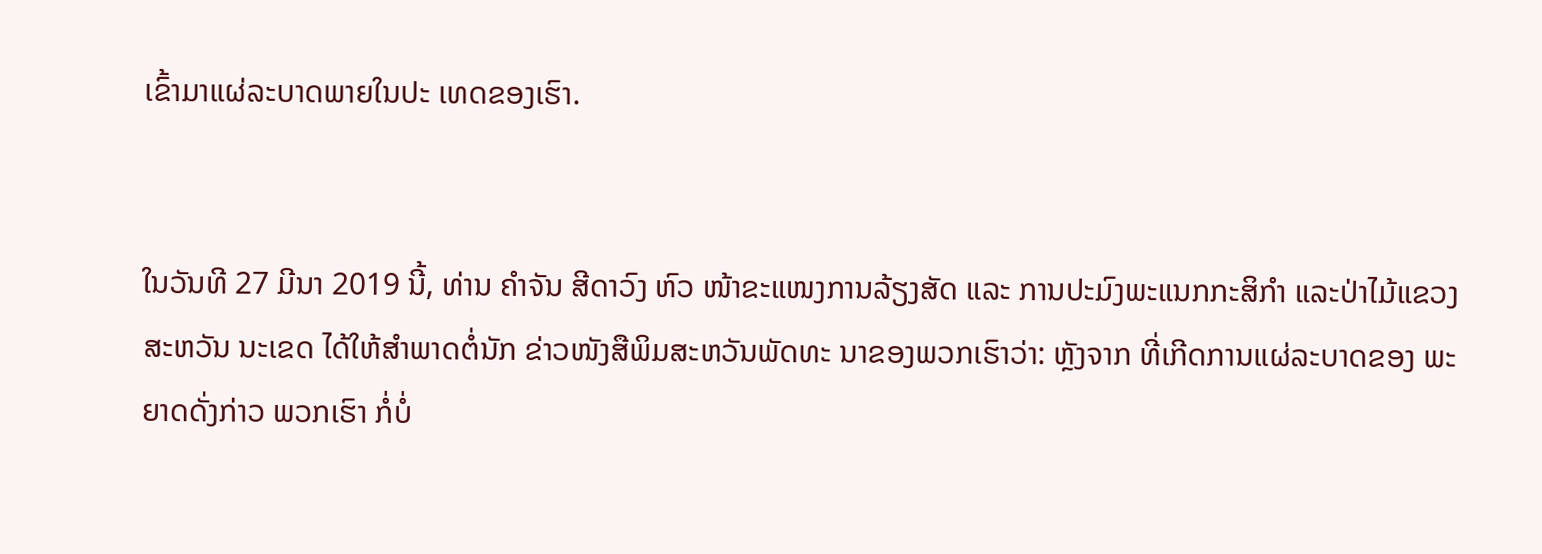ເຂົ້າມາແຜ່ລະບາດພາຍໃນປະ ເທດຂອງເຮົາ.


ໃນວັນທີ 27 ມີນາ 2019 ນີ້, ທ່ານ ຄໍາຈັນ ສີດາວົງ ຫົວ ໜ້າຂະແໜງການລ້ຽງສັດ ແລະ ການປະມົງພະແນກກະສິກໍາ ແລະປ່າໄມ້ແຂວງສະຫວັນ ນະເຂດ ໄດ້ໃຫ້ສໍາພາດຕໍ່ນັກ ຂ່າວໜັງສືພິມສະຫວັນພັດທະ ນາຂອງພວກເຮົາວ່າ: ຫຼັງຈາກ ທີ່ເກີດການແຜ່ລະບາດຂອງ ພະຍາດດັ່ງກ່າວ ພວກເຮົາ ກໍ່ບໍ່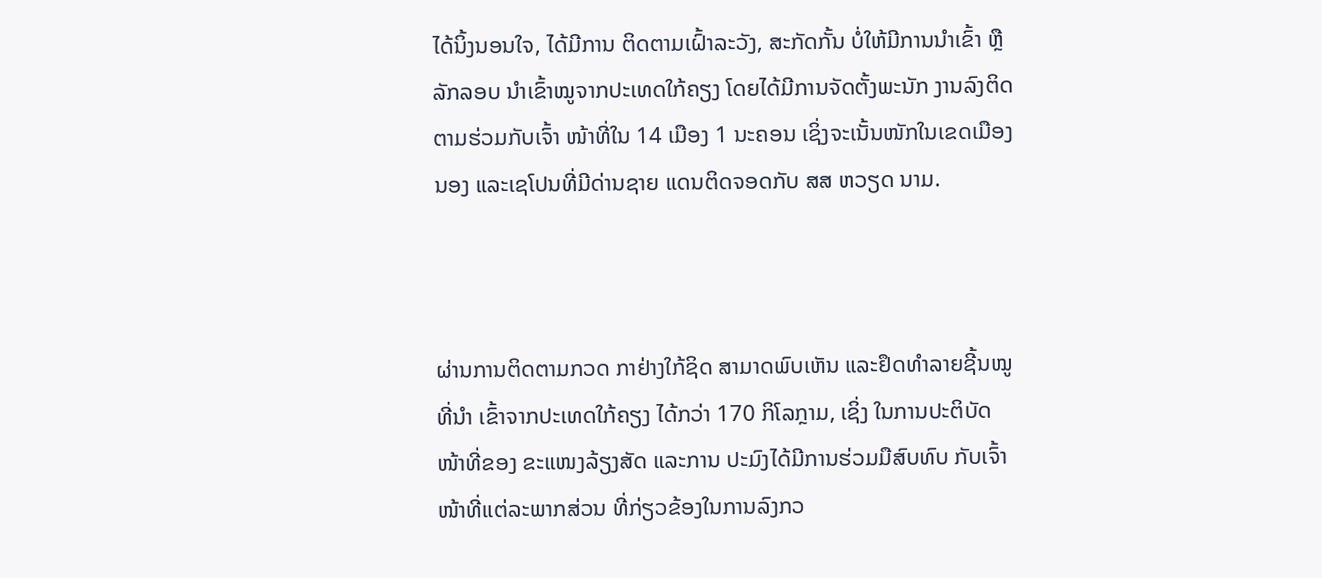ໄດ້ນິ້ງນອນໃຈ, ໄດ້ມີການ ຕິດຕາມເຝົ້າລະວັງ, ສະກັດກັ້ນ ບໍ່ໃຫ້ມີການນໍາເຂົ້າ ຫຼືລັກລອບ ນໍາເຂົ້າໝູຈາກປະເທດໃກ້ຄຽງ ໂດຍໄດ້ມີການຈັດຕັ້ງພະນັກ ງານລົງຕິດຕາມຮ່ວມກັບເຈົ້າ ໜ້າທີ່ໃນ 14 ເມືອງ 1 ນະຄອນ ເຊິ່ງຈະເນັ້ນໜັກໃນເຂດເມືອງ ນອງ ແລະເຊໂປນທີ່ມີດ່ານຊາຍ ແດນຕິດຈອດກັບ ສສ ຫວຽດ ນາມ.



ຜ່ານການຕິດຕາມກວດ ກາຢ່າງໃກ້ຊິດ ສາມາດພົບເຫັນ ແລະຢຶດທໍາລາຍຊີ້ນໝູທີ່ນໍາ ເຂົ້າຈາກປະເທດໃກ້ຄຽງ ໄດ້ກວ່າ 170 ກິໂລກຼາມ, ເຊິ່ງ ໃນການປະຕິບັດໜ້າທີ່ຂອງ ຂະແໜງລ້ຽງສັດ ແລະການ ປະມົງໄດ້ມີການຮ່ວມມືສົບທົບ ກັບເຈົ້າໜ້າທີ່ແຕ່ລະພາກສ່ວນ ທີ່ກ່ຽວຂ້ອງໃນການລົງກວ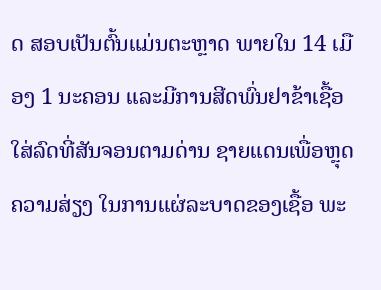ດ ສອບເປັນຕົ້ນແມ່ນຕະຫຼາດ ພາຍໃນ 14 ເມືອງ 1 ນະຄອນ ແລະມີການສີດພົ່ນຢາຂ້າເຊື້ອ ໃສ່ລົດທີ່ສັນຈອນຕາມດ່ານ ຊາຍແດນເພື່ອຫຼຸດຄວາມສ່ຽງ ໃນການແຜ່ລະບາດຂອງເຊື້ອ ພະ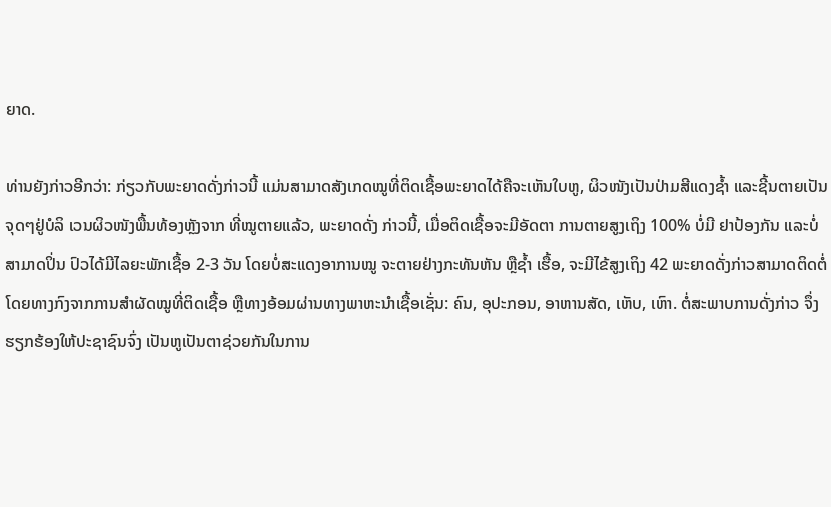ຍາດ.

ທ່ານຍັງກ່າວອີກວ່າ: ກ່ຽວກັບພະຍາດດັ່ງກ່າວນີ້ ແມ່ນສາມາດສັງເກດໝູທີ່ຕິດເຊື້ອພະຍາດໄດ້ຄືຈະເຫັນໃບຫູ, ຜິວໜັງເປັນປ່າມສີແດງຊໍ້າ ແລະຊີ້ນຕາຍເປັນຈຸດໆຢູ່ບໍລິ ເວນຜິວໜັງພື້ນທ້ອງຫຼັງຈາກ ທີ່ໝູຕາຍແລ້ວ, ພະຍາດດັ່ງ ກ່າວນີ້, ເມື່ອຕິດເຊື້ອຈະມີອັດຕາ ການຕາຍສູງເຖິງ 100% ບໍ່ມີ ຢາປ້ອງກັນ ແລະບໍ່ສາມາດປິ່ນ ປົວໄດ້ມີໄລຍະພັກເຊື້ອ 2-3 ວັນ ໂດຍບໍ່ສະແດງອາການໝູ ຈະຕາຍຢ່າງກະທັນຫັນ ຫຼືຊໍ້າ ເຮື້ອ, ຈະມີໄຂ້ສູງເຖິງ 42 ພະຍາດດັ່ງກ່າວສາມາດຕິດຕໍ່ໂດຍທາງກົງຈາກການສໍາຜັດໝູທີ່ຕິດເຊື້ອ ຫຼືທາງອ້ອມຜ່ານທາງພາຫະນໍາເຊື້ອເຊັ່ນ: ຄົນ, ອຸປະກອນ, ອາຫານສັດ, ເຫັບ, ເຫົາ. ຕໍ່ສະພາບການດັ່ງກ່າວ ຈຶ່ງຮຽກຮ້ອງໃຫ້ປະຊາຊົນຈົ່ງ ເປັນຫູເປັນຕາຊ່ວຍກັນໃນການ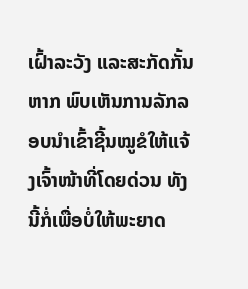ເຝົ້າລະວັງ ແລະສະກັດກັ້ນຫາກ ພົບເຫັນການລັກລອບນໍາເຂົ້າຊີ້ນໝູຂໍໃຫ້ແຈ້ງເຈົ້າໜ້າທີ່ໂດຍດ່ວນ ທັງນີ້ກໍ່ເພື່ອບໍ່ໃຫ້ພະຍາດ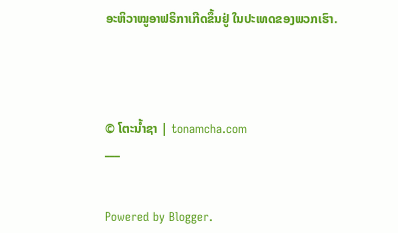ອະຫິວາໝູອາຟຣິກາເກີດຂຶ້ນຢູ່ ໃນປະເທດຂອງພວກເຮົາ.




© ໂຕະນໍ້າຊາ | tonamcha.com
___


Powered by Blogger.